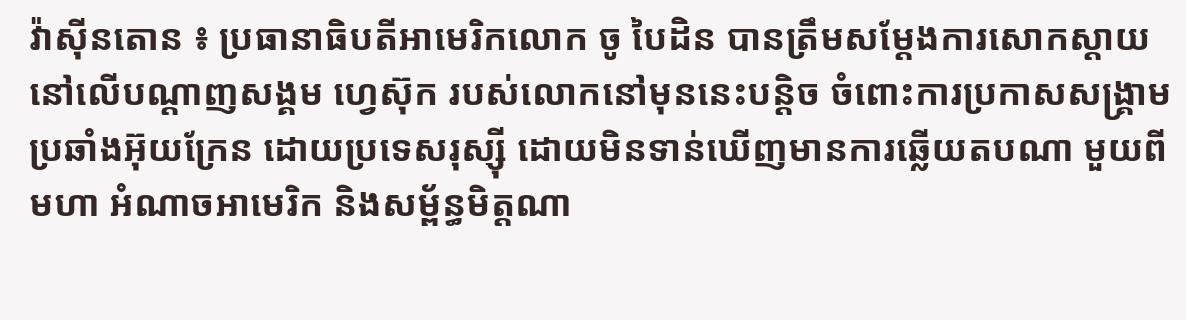វ៉ាស៊ីនតោន ៖ ប្រធានាធិបតីអាមេរិកលោក ចូ បៃដិន បានត្រឹមសម្ដែងការសោកស្ដាយនៅលើបណ្ដាញសង្គម ហ្វេស៊ុក របស់លោកនៅមុននេះបន្ដិច ចំពោះការប្រកាសសង្គ្រាម ប្រឆាំងអ៊ុយក្រែន ដោយប្រទេសរុស្ស៊ី ដោយមិនទាន់ឃើញមានការឆ្លើយតបណា មួយពីមហា អំណាចអាមេរិក និងសម្ព័ន្ធមិត្ដណា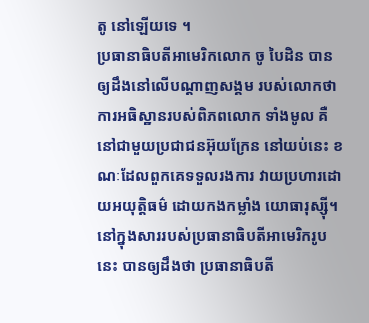តូ នៅឡើយទេ ។
ប្រធានាធិបតីអាមេរិកលោក ចូ បៃដិន បានឲ្យដឹងនៅលើបណ្ដាញសង្គម របស់លោកថា ការអធិស្ឋានរបស់ពិភពលោក ទាំងមូល គឺនៅជាមួយប្រជាជនអ៊ុយក្រែន នៅយប់នេះ ខណៈដែលពួកគេទទួលរងការ វាយប្រហារដោយអយុត្តិធម៌ ដោយកងកម្លាំង យោធារុស្ស៊ី។
នៅក្នុងសាររបស់ប្រធានាធិបតីអាមេរិករូបនេះ បានឲ្យដឹងថា ប្រធានាធិបតី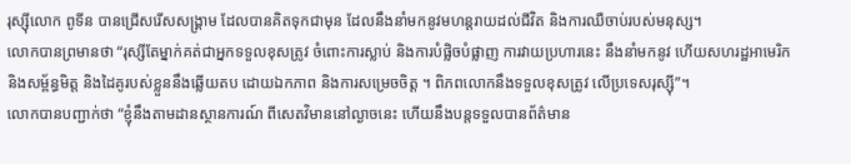រុស្ស៊ីលោក ពូទីន បានជ្រើសរើសសង្រ្គាម ដែលបានគិតទុកជាមុន ដែលនឹងនាំមកនូវមហន្តរាយដល់ជីវិត និងការឈឺចាប់របស់មនុស្ស។
លោកបានព្រមានថា “រុស្សីតែម្នាក់គត់ជាអ្នកទទួលខុសត្រូវ ចំពោះការស្លាប់ និងការបំផ្លិចបំផ្លាញ ការវាយប្រហារនេះ នឹងនាំមកនូវ ហើយសហរដ្ឋអាមេរិក និងសម្ព័ន្ធមិត្ត និងដៃគូរបស់ខ្លួននឹងឆ្លើយតប ដោយឯកភាព និងការសម្រេចចិត្ត ។ ពិភពលោកនឹងទទួលខុសត្រូវ លើប្រទេសរុស្ស៊ី”។
លោកបានបញ្ជាក់ថា “ខ្ញុំនឹងតាមដានស្ថានការណ៍ ពីសេតវិមាននៅល្ងាចនេះ ហើយនឹងបន្តទទួលបានព័ត៌មាន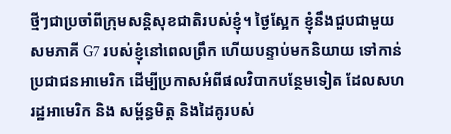ថ្មីៗជាប្រចាំពីក្រុមសន្តិសុខជាតិរបស់ខ្ញុំ។ ថ្ងៃស្អែក ខ្ញុំនឹងជួបជាមួយសមភាគី G7 របស់ខ្ញុំនៅពេលព្រឹក ហើយបន្ទាប់មកនិយាយ ទៅកាន់ប្រជាជនអាមេរិក ដើម្បីប្រកាសអំពីផលវិបាកបន្ថែមទៀត ដែលសហរដ្ឋអាមេរិក និង សម្ព័ន្ធមិត្ត និងដៃគូរបស់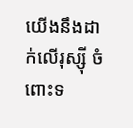យើងនឹងដាក់លើរុស្ស៊ី ចំពោះទ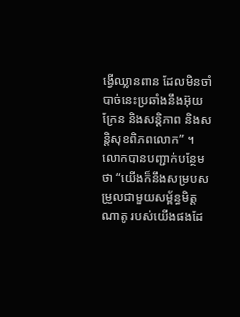ង្វើឈ្លានពាន ដែលមិនចាំបាច់នេះប្រឆាំងនឹងអ៊ុយក្រែន និងសន្តិភាព និងសន្តិសុខពិភពលោក” ។
លោកបានបញ្ជាក់បន្ថែមថា “យើងក៏នឹងសម្របសម្រួលជាមួយសម្ព័ន្ធមិត្តណាតូ របស់យើងផងដែ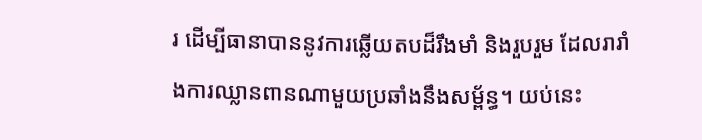រ ដើម្បីធានាបាននូវការឆ្លើយតបដ៏រឹងមាំ និងរួបរួម ដែលរារាំងការឈ្លានពានណាមួយប្រឆាំងនឹងសម្ព័ន្ធ។ យប់នេះ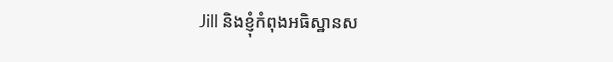Jill និងខ្ញុំកំពុងអធិស្ឋានស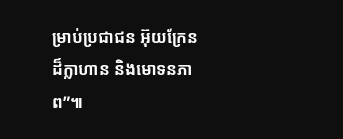ម្រាប់ប្រជាជន អ៊ុយក្រែនដ៏ក្លាហាន និងមោទនភាព”៕